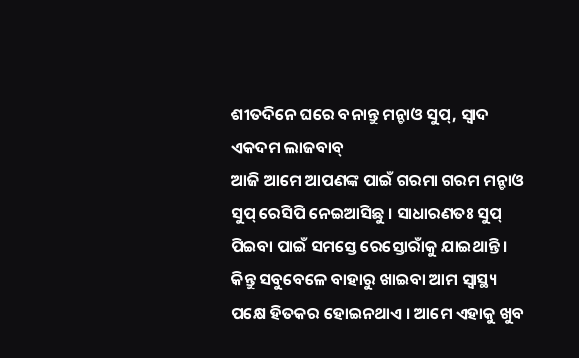ଶୀତଦିନେ ଘରେ ବନାନ୍ତୁ ମନ୍ଚାଓ ସୁପ୍, ସ୍ୱାଦ ଏକଦମ ଲାଜବାବ୍
ଆଜି ଆମେ ଆପଣଙ୍କ ପାଇଁ ଗରମା ଗରମ ମନ୍ଚାଓ ସୁପ୍ ରେସିପି ନେଇଆସିଛୁ । ସାଧାରଣତଃ ସୁପ୍ ପିଇବା ପାଇଁ ସମସ୍ତେ ରେସ୍ତୋରାଁକୁ ଯାଇଥାନ୍ତି । କିନ୍ତୁ ସବୁବେଳେ ବାହାରୁ ଖାଇବା ଆମ ସ୍ୱାସ୍ଥ୍ୟ ପକ୍ଷେ ହିତକର ହୋଇନଥାଏ । ଆମେ ଏହାକୁ ଖୁବ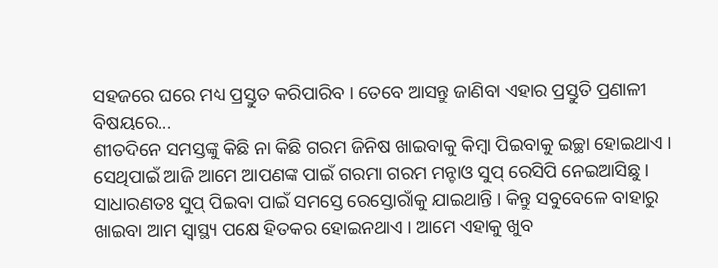ସହଜରେ ଘରେ ମଧ୍ୟ ପ୍ରସ୍ତୁତ କରିପାରିବ । ତେବେ ଆସନ୍ତୁ ଜାଣିବା ଏହାର ପ୍ରସ୍ତୁତି ପ୍ରଣାଳୀ ବିଷୟରେ...
ଶୀତଦିନେ ସମସ୍ତଙ୍କୁ କିଛି ନା କିଛି ଗରମ ଜିନିଷ ଖାଇବାକୁ କିମ୍ବା ପିଇବାକୁ ଇଚ୍ଛା ହୋଇଥାଏ । ସେଥିପାଇଁ ଆଜି ଆମେ ଆପଣଙ୍କ ପାଇଁ ଗରମା ଗରମ ମନ୍ଚାଓ ସୁପ୍ ରେସିପି ନେଇଆସିଛୁ । ସାଧାରଣତଃ ସୁପ୍ ପିଇବା ପାଇଁ ସମସ୍ତେ ରେସ୍ତୋରାଁକୁ ଯାଇଥାନ୍ତି । କିନ୍ତୁ ସବୁବେଳେ ବାହାରୁ ଖାଇବା ଆମ ସ୍ୱାସ୍ଥ୍ୟ ପକ୍ଷେ ହିତକର ହୋଇନଥାଏ । ଆମେ ଏହାକୁ ଖୁବ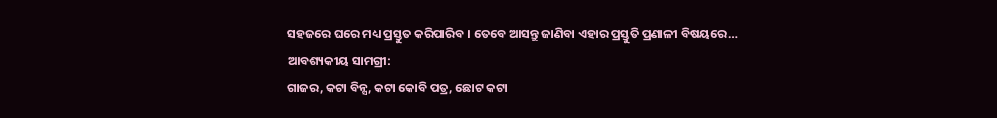ସହଜରେ ଘରେ ମଧ୍ୟ ପ୍ରସ୍ତୁତ କରିପାରିବ । ତେବେ ଆସନ୍ତୁ ଜାଣିବା ଏହାର ପ୍ରସ୍ତୁତି ପ୍ରଣାଳୀ ବିଷୟରେ…
ଆବଶ୍ୟକୀୟ ସାମଗ୍ରୀ:
ଗାଜର, କଟା ବିନ୍ସ, କଟା କୋବି ପତ୍ର, ଛୋଟ କଟା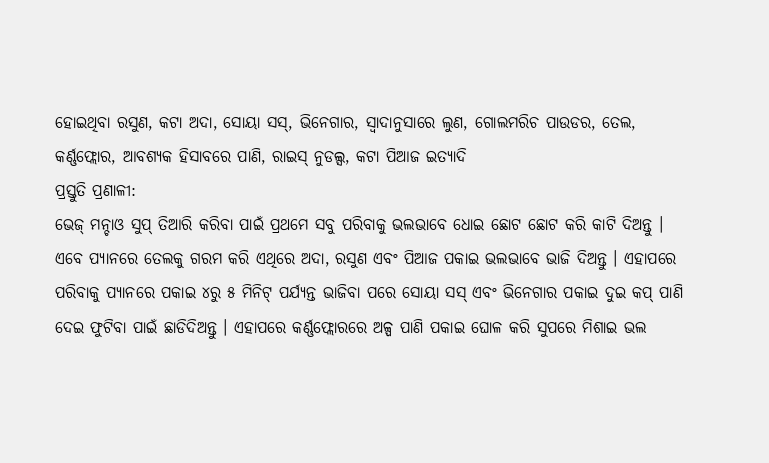ହୋଇଥିବା ରସୁଣ, କଟା ଅଦା, ସୋୟା ସସ୍, ଭିନେଗାର, ସ୍ବାଦାନୁସାରେ ଲୁଣ, ଗୋଲମରିଚ ପାଉଡର, ତେଲ, କର୍ଣ୍ଣଫ୍ଲୋର, ଆବଶ୍ୟକ ହିସାବରେ ପାଣି, ରାଇସ୍ ନୁଡଲ୍ସ, କଟା ପିଆଜ ଇତ୍ୟାଦି
ପ୍ରସ୍ତୁତି ପ୍ରଣାଳୀ:
ଭେଜ୍ ମନ୍ଚାଓ ସୁପ୍ ତିଆରି କରିବା ପାଇଁ ପ୍ରଥମେ ସବୁ ପରିବାକୁ ଭଲଭାବେ ଧୋଇ ଛୋଟ ଛୋଟ କରି କାଟି ଦିଅନ୍ତୁ । ଏବେ ପ୍ୟାନରେ ତେଲକୁ ଗରମ କରି ଏଥିରେ ଅଦା, ରସୁଣ ଏବଂ ପିଆଜ ପକାଇ ଭଲଭାବେ ଭାଜି ଦିଅନ୍ତୁ । ଏହାପରେ ପରିବାକୁ ପ୍ୟାନରେ ପକାଇ ୪ରୁ ୫ ମିନିଟ୍ ପର୍ଯ୍ୟନ୍ତ ଭାଜିବା ପରେ ସୋୟା ସସ୍ ଏବଂ ଭିନେଗାର ପକାଇ ଦୁଇ କପ୍ ପାଣି ଦେଇ ଫୁଟିବା ପାଇଁ ଛାଡିଦିଅନ୍ତୁ । ଏହାପରେ କର୍ଣ୍ଣଫ୍ଲୋରରେ ଅଳ୍ପ ପାଣି ପକାଇ ଘୋଳ କରି ସୁପରେ ମିଶାଇ ଭଲ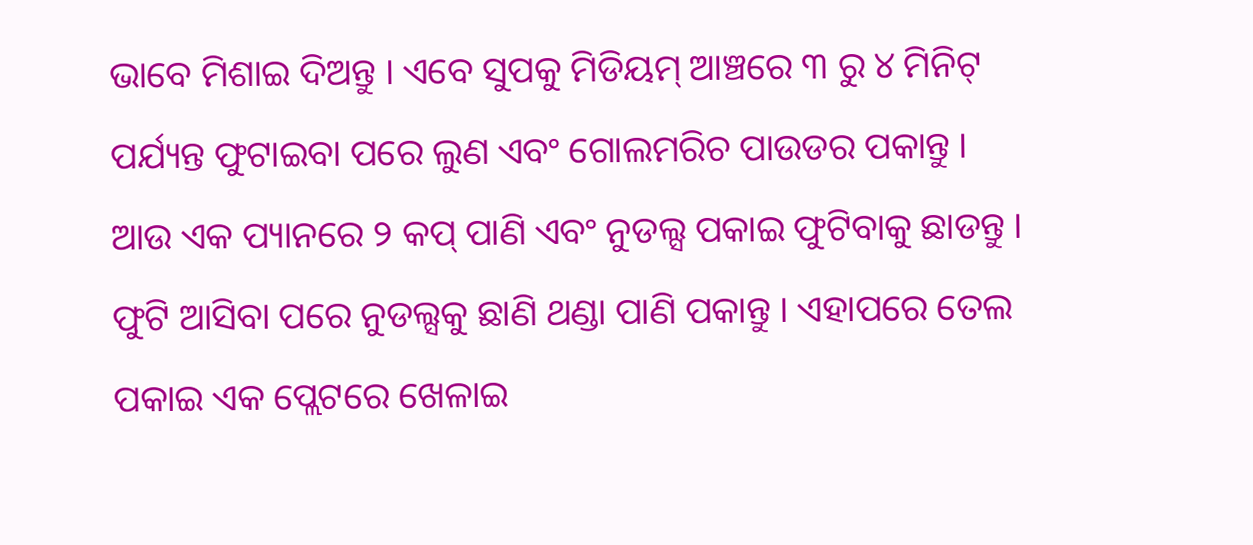ଭାବେ ମିଶାଇ ଦିଅନ୍ତୁ । ଏବେ ସୁପକୁ ମିଡିୟମ୍ ଆଞ୍ଚରେ ୩ ରୁ ୪ ମିନିଟ୍ ପର୍ଯ୍ୟନ୍ତ ଫୁଟାଇବା ପରେ ଲୁଣ ଏବଂ ଗୋଲମରିଚ ପାଉଡର ପକାନ୍ତୁ ।
ଆଉ ଏକ ପ୍ୟାନରେ ୨ କପ୍ ପାଣି ଏବଂ ନୁଡଲ୍ସ ପକାଇ ଫୁଟିବାକୁ ଛାଡନ୍ତୁ । ଫୁଟି ଆସିବା ପରେ ନୁଡଲ୍ସକୁ ଛାଣି ଥଣ୍ଡା ପାଣି ପକାନ୍ତୁ । ଏହାପରେ ତେଲ ପକାଇ ଏକ ପ୍ଲେଟରେ ଖେଳାଇ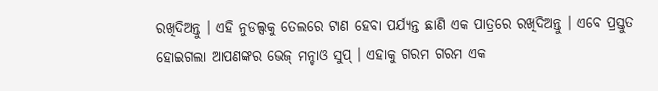ରଖିଦିଅନ୍ତୁ । ଏହି ନୁଡଲ୍ସକୁ ତେଲରେ ଟାଣ ହେବା ପର୍ଯ୍ୟନ୍ତ ଛାଣି ଏକ ପାତ୍ରରେ ରଖିଦିଅନ୍ତୁ । ଏବେ ପ୍ରସ୍ତୁତ ହୋଇଗଲା ଆପଣଙ୍କର ଭେଜ୍ ମନ୍ଚାଓ ସୁପ୍ । ଏହାକୁ ଗରମ ଗରମ ଏକ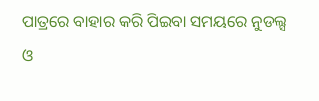ପାତ୍ରରେ ବାହାର କରି ପିଇବା ସମୟରେ ନୁଡଲ୍ସ ଓ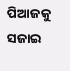ପିଆଜକୁ ସଜାଇ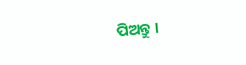ପିଅନ୍ତୁ ।